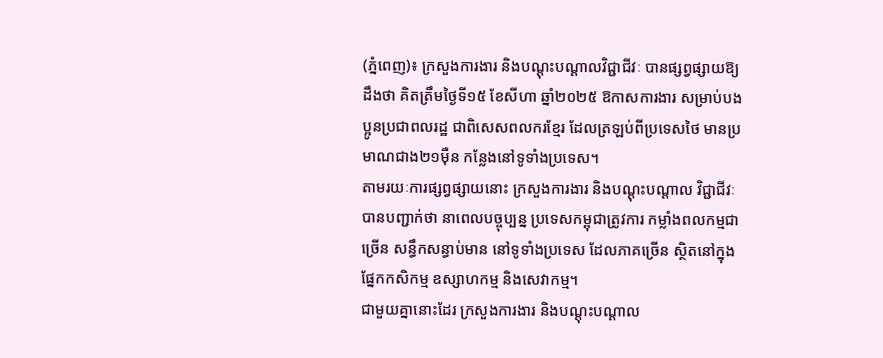(ភ្នំពេញ)៖ ក្រសួងការងារ និងបណ្តុះបណ្តាលវិជ្ជាជីវៈ បានផ្សព្វផ្សាយឱ្យដឹងថា គិតត្រឹមថ្ងៃទី១៥ ខែសីហា ឆ្នាំ២០២៥ ឱកាសការងារ សម្រាប់បងប្អូនប្រជាពលរដ្ឋ ជាពិសេសពលករខ្មែរ ដែលត្រឡប់ពីប្រទេសថៃ មានប្រមាណជាង២១ម៉ឺន កន្លែងនៅទូទាំងប្រទេស។
តាមរយៈការផ្សព្វផ្សាយនោះ ក្រសួងការងារ និងបណ្តុះបណ្តាល វិជ្ជាជីវៈបានបញ្ជាក់ថា នាពេលបច្ចុប្បន្ន ប្រទេសកម្ពុជាត្រូវការ កម្លាំងពលកម្មជាច្រើន សន្ធឹកសន្ធាប់មាន នៅទូទាំងប្រទេស ដែលភាគច្រើន ស្ថិតនៅក្នុងផ្នែកកសិកម្ម ឧស្សាហកម្ម និងសេវាកម្ម។
ជាមួយគ្នានោះដែរ ក្រសួងការងារ និងបណ្តុះបណ្តាល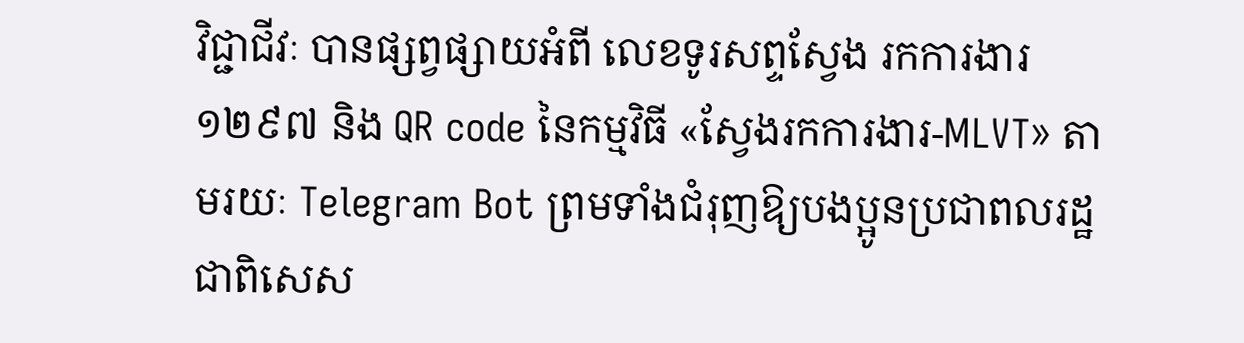វិជ្ជាជីវៈ បានផ្សព្វផ្សាយអំពី លេខទូរសព្ទស្វែង រកការងារ ១២៩៧ និង QR code នៃកម្មវិធី «ស្វែងរកការងារ-MLVT» តាមរយៈ Telegram Bot ព្រមទាំងជំរុញឱ្យបងប្អូនប្រជាពលរដ្ឋ ជាពិសេស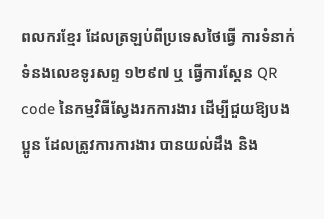ពលករខ្មែរ ដែលត្រឡប់ពីប្រទេសថៃធ្វើ ការទំនាក់ទំនងលេខទូរសព្ទ ១២៩៧ ឬ ធ្វើការស្គែន QR code នៃកម្មវិធីស្វែងរកការងារ ដើម្បីជួយឱ្យបងប្អូន ដែលត្រូវការការងារ បានយល់ដឹង និង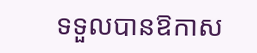ទទួលបានឱកាស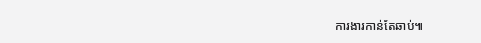ការងារកាន់តែឆាប់៕